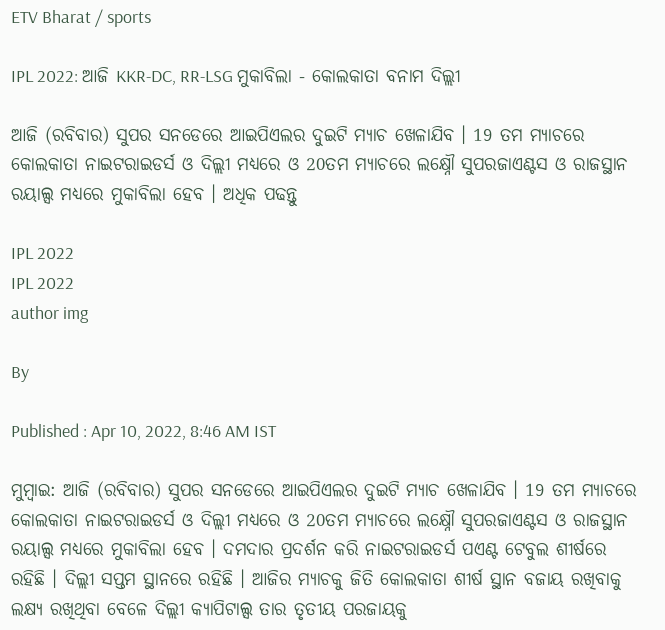ETV Bharat / sports

IPL 2022: ଆଜି KKR-DC, RR-LSG ମୁକାବିଲା - କୋଲକାତା ବନାମ ଦିଲ୍ଲୀ

ଆଜି (ରବିବାର) ସୁପର ସନଡେରେ ଆଇପିଏଲର ଦୁଇଟି ମ୍ୟାଚ ଖେଳାଯିବ । 19 ତମ ମ୍ୟାଚରେ କୋଲକାତା ନାଇଟରାଇଡର୍ସ ଓ ଦିଲ୍ଲୀ ମଧ୍ୟରେ ଓ 20ତମ ମ୍ୟାଚରେ ଲକ୍ଷ୍ନୌ ସୁପରଜାଏଣ୍ଟସ ଓ ରାଜସ୍ଥାନ ରୟାଲ୍ସ ମଧ୍ୟରେ ମୁକାବିଲା ହେବ । ଅଧିକ ପଢନ୍ତୁ

IPL 2022
IPL 2022
author img

By

Published : Apr 10, 2022, 8:46 AM IST

ମୁମ୍ବାଇ: ଆଜି (ରବିବାର) ସୁପର ସନଡେରେ ଆଇପିଏଲର ଦୁଇଟି ମ୍ୟାଚ ଖେଳାଯିବ । 19 ତମ ମ୍ୟାଚରେ କୋଲକାତା ନାଇଟରାଇଡର୍ସ ଓ ଦିଲ୍ଲୀ ମଧ୍ୟରେ ଓ 20ତମ ମ୍ୟାଚରେ ଲକ୍ଷ୍ନୌ ସୁପରଜାଏଣ୍ଟସ ଓ ରାଜସ୍ଥାନ ରୟାଲ୍ସ ମଧ୍ୟରେ ମୁକାବିଲା ହେବ । ଦମଦାର ପ୍ରଦର୍ଶନ କରି ନାଇଟରାଇଡର୍ସ ପଏଣ୍ଟ ଟେବୁଲ ଶୀର୍ଷରେ ରହିଛି । ଦିଲ୍ଲୀ ସପ୍ତମ ସ୍ଥାନରେ ରହିଛି । ଆଜିର ମ୍ୟାଚକୁ ଜିତି କୋଲକାତା ଶୀର୍ଷ ସ୍ଥାନ ବଜାୟ ରଖିବାକୁ ଲକ୍ଷ୍ୟ ରଖିଥିବା ବେଳେ ଦିଲ୍ଲୀ କ୍ୟାପିଟାଲ୍ସ ତାର ତୃତୀୟ ପରଜାୟକୁ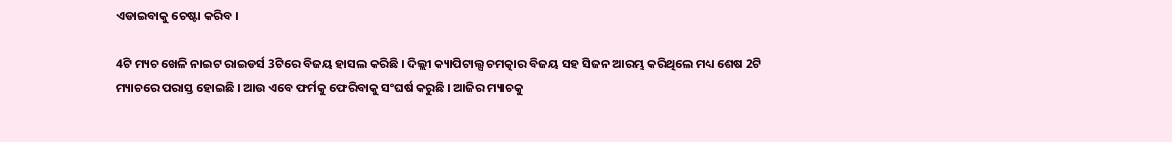ଏଡାଇବାକୁ ଚେଷ୍ଟା କରିବ ।

4ଟି ମ୍ୟଚ ଖେଳି ନାଇଟ ରାଇଡର୍ସ 3ଟିରେ ବିଜୟ ହାସଲ କରିଛି । ଦିଲ୍ଲୀ କ୍ୟାପିଟାଲ୍ସ ଚମତ୍କାର ବିଜୟ ସହ ସିଜନ ଆରମ୍ଭ କରିଥିଲେ ମଧ୍ୟ ଶେଷ 2ଟି ମ୍ୟାଚରେ ପରାସ୍ତ ହୋଇଛି । ଆଉ ଏବେ ଫର୍ମକୁ ଫେରିବାକୁ ସଂଘର୍ଷ କରୁଛି । ଆଜିର ମ୍ୟାଚକୁ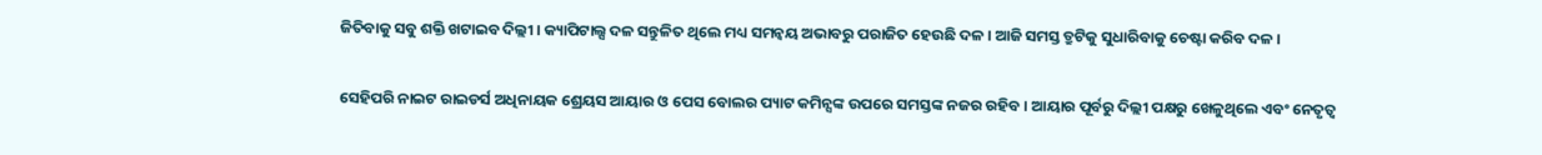ଜିତିବାକୁ ସବୁ ଶକ୍ତି ଖଟାଇବ ଦିଲ୍ଲୀ । କ୍ୟାପିଟାଲ୍ସ ଦଳ ସନ୍ତୁଳିତ ଥିଲେ ମଧ୍ୟ ସମନ୍ବୟ ଅଭାବରୁ ପରାଜିତ ହେଉଛି ଦଳ । ଆଜି ସମସ୍ତ ତ୍ରୁଟିକୁ ସୁଧାରିବାକୁ ଚେଷ୍ଟା କରିବ ଦଳ ।

ସେହିପରି ନାଇଟ ରାଇଡର୍ସ ଅଧିନାୟକ ଶ୍ରେୟସ ଆୟାର ଓ ପେସ ବୋଲର ପ୍ୟାଟ କମିନ୍ସଙ୍କ ଉପରେ ସମସ୍ତଙ୍କ ନଜର ରହିବ । ଆୟାର ପୂର୍ବରୁ ଦିଲ୍ଲୀ ପକ୍ଷରୁ ଖେଳୁଥିଲେ ଏବଂ ନେତୃତ୍ବ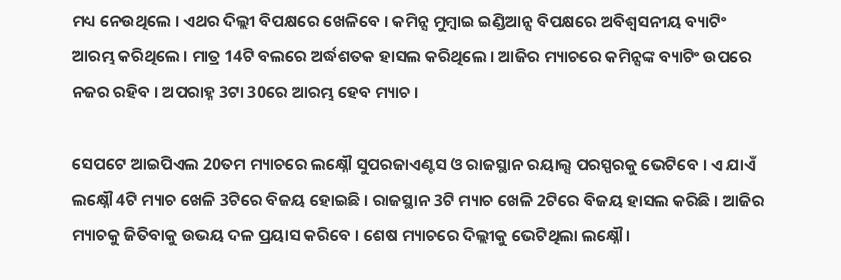ମଧ୍ୟ ନେଉଥିଲେ । ଏଥର ଦିଲ୍ଲୀ ବିପକ୍ଷରେ ଖେଳିବେ । କମିନ୍ସ ମୁମ୍ବାଇ ଇଣ୍ଡିଆନ୍ସ ବିପକ୍ଷରେ ଅବିଶ୍ବସନୀୟ ବ୍ୟାଟିଂ ଆରମ୍ଭ କରିଥିଲେ । ମାତ୍ର 14ଟି ବଲରେ ଅର୍ଦ୍ଧଶତକ ହାସଲ କରିଥିଲେ । ଆଜିର ମ୍ୟାଚରେ କମିନ୍ସଙ୍କ ବ୍ୟାଟିଂ ଉପରେ ନଜର ରହିବ । ଅପରାହ୍ନ 3ଟା 30ରେ ଆରମ୍ଭ ହେବ ମ୍ୟାଚ ।

ସେପଟେ ଆଇପିଏଲ 20ତମ ମ୍ୟାଚରେ ଲକ୍ଷ୍ନୌ ସୁପରଜାଏଣ୍ଟସ ଓ ରାଜସ୍ଥାନ ରୟାଲ୍ସ ପରସ୍ପରକୁ ଭେଟିବେ । ଏ ଯାଏଁ ଲକ୍ଷ୍ନୌ 4ଟି ମ୍ୟାଚ ଖେଳି 3ଟିରେ ବିଜୟ ହୋଇଛି । ରାଜସ୍ଥାନ 3ଟି ମ୍ୟାଚ ଖେଳି 2ଟିରେ ବିଜୟ ହାସଲ କରିଛି । ଆଜିର ମ୍ୟାଚକୁ ଜିତିବାକୁ ଉଭୟ ଦଳ ପ୍ରୟାସ କରିବେ । ଶେଷ ମ୍ୟାଚରେ ଦିଲ୍ଲୀକୁ ଭେଟିଥିଲା ଲକ୍ଷ୍ନୌ ।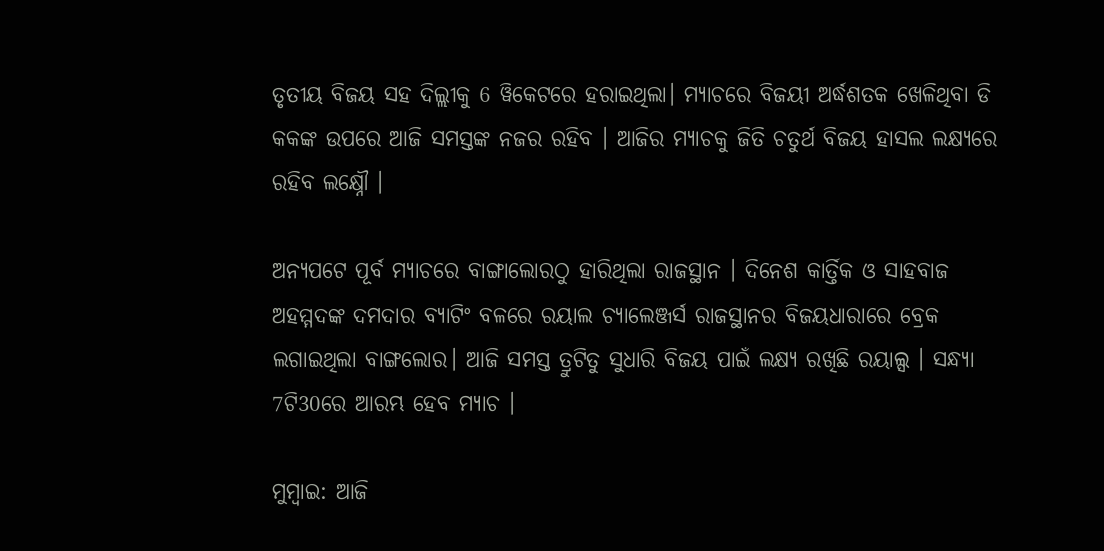ତୃତୀୟ ବିଜୟ ସହ ଦିଲ୍ଲୀକୁ 6 ୱିକେଟରେ ହରାଇଥିଲା। ମ୍ୟାଚରେ ବିଜୟୀ ଅର୍ଦ୍ଧଶତକ ଖେଳିଥିବା ଡି କକଙ୍କ ଉପରେ ଆଜି ସମସ୍ତଙ୍କ ନଜର ରହିବ । ଆଜିର ମ୍ୟାଚକୁ ଜିତି ଚତୁର୍ଥ ବିଜୟ ହାସଲ ଲକ୍ଷ୍ୟରେ ରହିବ ଲକ୍ଷ୍ନୌ ।

ଅନ୍ୟପଟେ ପୂର୍ବ ମ୍ୟାଚରେ ବାଙ୍ଗାଲୋରଠୁ ହାରିଥିଲା ରାଜସ୍ଥାନ । ଦିନେଶ କାର୍ତ୍ତିକ ଓ ସାହବାଜ ଅହମ୍ମଦଙ୍କ ଦମଦାର ବ୍ୟାଟିଂ ବଳରେ ରୟାଲ ଚ୍ୟାଲେଞ୍ଜର୍ସ ରାଜସ୍ଥାନର ବିଜୟଧାରାରେ ବ୍ରେକ ଲଗାଇଥିଲା ବାଙ୍ଗଲୋର। ଆଜି ସମସ୍ତ ତ୍ରୁଟିତୁ ସୁଧାରି ବିଜୟ ପାଇଁ ଲକ୍ଷ୍ୟ ରଖିଛି ରୟାଲ୍ସ । ସନ୍ଧ୍ୟା 7ଟି30ରେ ଆରମ୍ଭ ହେବ ମ୍ୟାଚ ।

ମୁମ୍ବାଇ: ଆଜି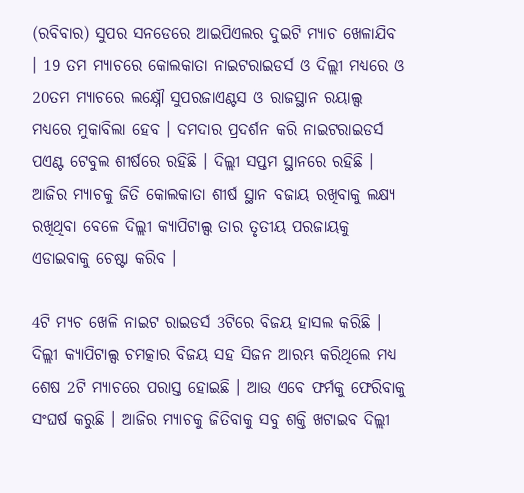(ରବିବାର) ସୁପର ସନଡେରେ ଆଇପିଏଲର ଦୁଇଟି ମ୍ୟାଚ ଖେଳାଯିବ । 19 ତମ ମ୍ୟାଚରେ କୋଲକାତା ନାଇଟରାଇଡର୍ସ ଓ ଦିଲ୍ଲୀ ମଧ୍ୟରେ ଓ 20ତମ ମ୍ୟାଚରେ ଲକ୍ଷ୍ନୌ ସୁପରଜାଏଣ୍ଟସ ଓ ରାଜସ୍ଥାନ ରୟାଲ୍ସ ମଧ୍ୟରେ ମୁକାବିଲା ହେବ । ଦମଦାର ପ୍ରଦର୍ଶନ କରି ନାଇଟରାଇଡର୍ସ ପଏଣ୍ଟ ଟେବୁଲ ଶୀର୍ଷରେ ରହିଛି । ଦିଲ୍ଲୀ ସପ୍ତମ ସ୍ଥାନରେ ରହିଛି । ଆଜିର ମ୍ୟାଚକୁ ଜିତି କୋଲକାତା ଶୀର୍ଷ ସ୍ଥାନ ବଜାୟ ରଖିବାକୁ ଲକ୍ଷ୍ୟ ରଖିଥିବା ବେଳେ ଦିଲ୍ଲୀ କ୍ୟାପିଟାଲ୍ସ ତାର ତୃତୀୟ ପରଜାୟକୁ ଏଡାଇବାକୁ ଚେଷ୍ଟା କରିବ ।

4ଟି ମ୍ୟଚ ଖେଳି ନାଇଟ ରାଇଡର୍ସ 3ଟିରେ ବିଜୟ ହାସଲ କରିଛି । ଦିଲ୍ଲୀ କ୍ୟାପିଟାଲ୍ସ ଚମତ୍କାର ବିଜୟ ସହ ସିଜନ ଆରମ୍ଭ କରିଥିଲେ ମଧ୍ୟ ଶେଷ 2ଟି ମ୍ୟାଚରେ ପରାସ୍ତ ହୋଇଛି । ଆଉ ଏବେ ଫର୍ମକୁ ଫେରିବାକୁ ସଂଘର୍ଷ କରୁଛି । ଆଜିର ମ୍ୟାଚକୁ ଜିତିବାକୁ ସବୁ ଶକ୍ତି ଖଟାଇବ ଦିଲ୍ଲୀ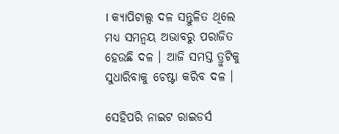। କ୍ୟାପିଟାଲ୍ସ ଦଳ ସନ୍ତୁଳିତ ଥିଲେ ମଧ୍ୟ ସମନ୍ବୟ ଅଭାବରୁ ପରାଜିତ ହେଉଛି ଦଳ । ଆଜି ସମସ୍ତ ତ୍ରୁଟିକୁ ସୁଧାରିବାକୁ ଚେଷ୍ଟା କରିବ ଦଳ ।

ସେହିପରି ନାଇଟ ରାଇଡର୍ସ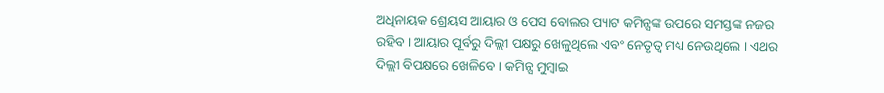ଅଧିନାୟକ ଶ୍ରେୟସ ଆୟାର ଓ ପେସ ବୋଲର ପ୍ୟାଟ କମିନ୍ସଙ୍କ ଉପରେ ସମସ୍ତଙ୍କ ନଜର ରହିବ । ଆୟାର ପୂର୍ବରୁ ଦିଲ୍ଲୀ ପକ୍ଷରୁ ଖେଳୁଥିଲେ ଏବଂ ନେତୃତ୍ବ ମଧ୍ୟ ନେଉଥିଲେ । ଏଥର ଦିଲ୍ଲୀ ବିପକ୍ଷରେ ଖେଳିବେ । କମିନ୍ସ ମୁମ୍ବାଇ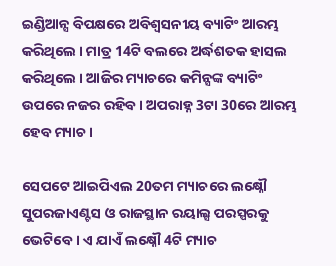ଇଣ୍ଡିଆନ୍ସ ବିପକ୍ଷରେ ଅବିଶ୍ବସନୀୟ ବ୍ୟାଟିଂ ଆରମ୍ଭ କରିଥିଲେ । ମାତ୍ର 14ଟି ବଲରେ ଅର୍ଦ୍ଧଶତକ ହାସଲ କରିଥିଲେ । ଆଜିର ମ୍ୟାଚରେ କମିନ୍ସଙ୍କ ବ୍ୟାଟିଂ ଉପରେ ନଜର ରହିବ । ଅପରାହ୍ନ 3ଟା 30ରେ ଆରମ୍ଭ ହେବ ମ୍ୟାଚ ।

ସେପଟେ ଆଇପିଏଲ 20ତମ ମ୍ୟାଚରେ ଲକ୍ଷ୍ନୌ ସୁପରଜାଏଣ୍ଟସ ଓ ରାଜସ୍ଥାନ ରୟାଲ୍ସ ପରସ୍ପରକୁ ଭେଟିବେ । ଏ ଯାଏଁ ଲକ୍ଷ୍ନୌ 4ଟି ମ୍ୟାଚ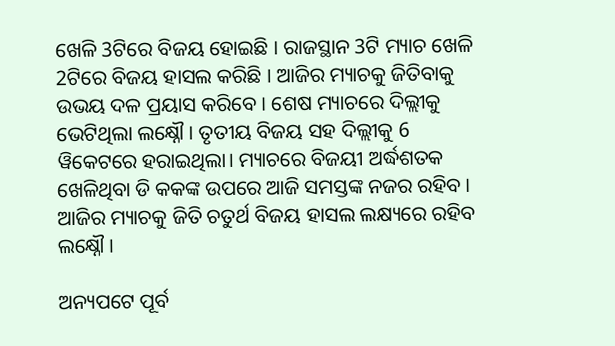ଖେଳି 3ଟିରେ ବିଜୟ ହୋଇଛି । ରାଜସ୍ଥାନ 3ଟି ମ୍ୟାଚ ଖେଳି 2ଟିରେ ବିଜୟ ହାସଲ କରିଛି । ଆଜିର ମ୍ୟାଚକୁ ଜିତିବାକୁ ଉଭୟ ଦଳ ପ୍ରୟାସ କରିବେ । ଶେଷ ମ୍ୟାଚରେ ଦିଲ୍ଲୀକୁ ଭେଟିଥିଲା ଲକ୍ଷ୍ନୌ । ତୃତୀୟ ବିଜୟ ସହ ଦିଲ୍ଲୀକୁ 6 ୱିକେଟରେ ହରାଇଥିଲା। ମ୍ୟାଚରେ ବିଜୟୀ ଅର୍ଦ୍ଧଶତକ ଖେଳିଥିବା ଡି କକଙ୍କ ଉପରେ ଆଜି ସମସ୍ତଙ୍କ ନଜର ରହିବ । ଆଜିର ମ୍ୟାଚକୁ ଜିତି ଚତୁର୍ଥ ବିଜୟ ହାସଲ ଲକ୍ଷ୍ୟରେ ରହିବ ଲକ୍ଷ୍ନୌ ।

ଅନ୍ୟପଟେ ପୂର୍ବ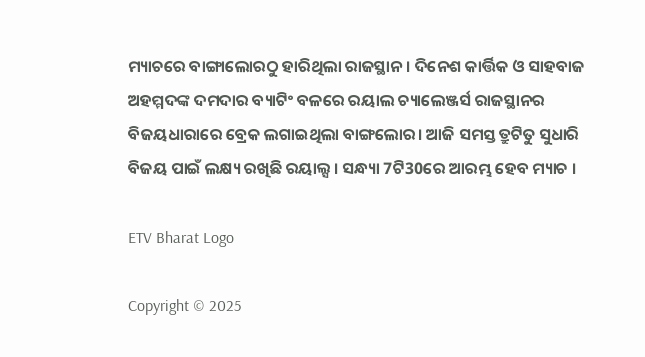ମ୍ୟାଚରେ ବାଙ୍ଗାଲୋରଠୁ ହାରିଥିଲା ରାଜସ୍ଥାନ । ଦିନେଶ କାର୍ତ୍ତିକ ଓ ସାହବାଜ ଅହମ୍ମଦଙ୍କ ଦମଦାର ବ୍ୟାଟିଂ ବଳରେ ରୟାଲ ଚ୍ୟାଲେଞ୍ଜର୍ସ ରାଜସ୍ଥାନର ବିଜୟଧାରାରେ ବ୍ରେକ ଲଗାଇଥିଲା ବାଙ୍ଗଲୋର। ଆଜି ସମସ୍ତ ତ୍ରୁଟିତୁ ସୁଧାରି ବିଜୟ ପାଇଁ ଲକ୍ଷ୍ୟ ରଖିଛି ରୟାଲ୍ସ । ସନ୍ଧ୍ୟା 7ଟି30ରେ ଆରମ୍ଭ ହେବ ମ୍ୟାଚ ।

ETV Bharat Logo

Copyright © 2025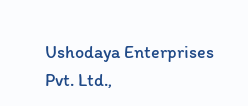Ushodaya Enterprises Pvt. Ltd.,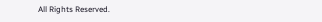All Rights Reserved.